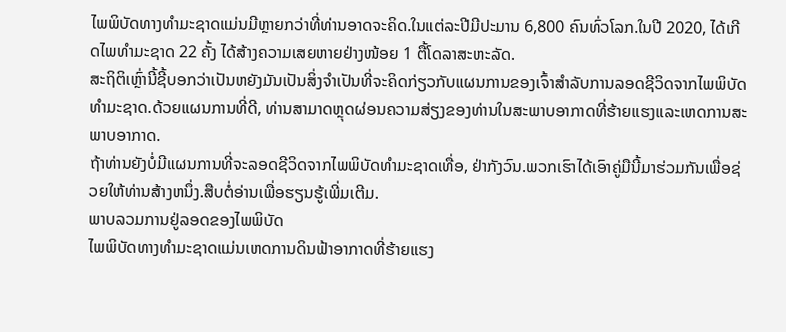ໄພພິບັດທາງທໍາມະຊາດແມ່ນມີຫຼາຍກວ່າທີ່ທ່ານອາດຈະຄິດ.ໃນແຕ່ລະປີມີປະມານ 6,800 ຄົນທົ່ວໂລກ.ໃນປີ 2020, ໄດ້ເກີດໄພທຳມະຊາດ 22 ຄັ້ງ ໄດ້ສ້າງຄວາມເສຍຫາຍຢ່າງໜ້ອຍ 1 ຕື້ໂດລາສະຫະລັດ.
ສະຖິຕິເຫຼົ່ານີ້ຊີ້ບອກວ່າເປັນຫຍັງມັນເປັນສິ່ງຈໍາເປັນທີ່ຈະຄິດກ່ຽວກັບແຜນການຂອງເຈົ້າສໍາລັບການລອດຊີວິດຈາກໄພພິບັດທໍາມະຊາດ.ດ້ວຍແຜນການທີ່ດີ, ທ່ານສາມາດຫຼຸດຜ່ອນຄວາມສ່ຽງຂອງທ່ານໃນສະພາບອາກາດທີ່ຮ້າຍແຮງແລະເຫດການສະພາບອາກາດ.
ຖ້າທ່ານຍັງບໍ່ມີແຜນການທີ່ຈະລອດຊີວິດຈາກໄພພິບັດທໍາມະຊາດເທື່ອ, ຢ່າກັງວົນ.ພວກເຮົາໄດ້ເອົາຄູ່ມືນີ້ມາຮ່ວມກັນເພື່ອຊ່ວຍໃຫ້ທ່ານສ້າງຫນຶ່ງ.ສືບຕໍ່ອ່ານເພື່ອຮຽນຮູ້ເພີ່ມເຕີມ.
ພາບລວມການຢູ່ລອດຂອງໄພພິບັດ
ໄພພິບັດທາງທຳມະຊາດແມ່ນເຫດການດິນຟ້າອາກາດທີ່ຮ້າຍແຮງ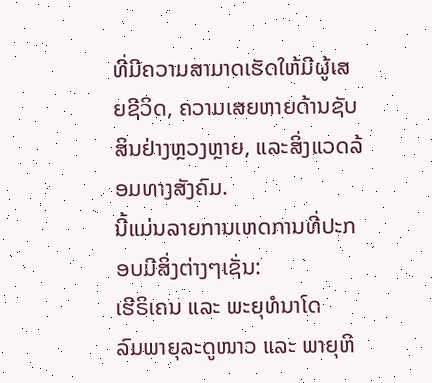ທີ່ມີຄວາມສາມາດເຮັດໃຫ້ມີຜູ້ເສຍຊີວິດ, ຄວາມເສຍຫາຍດ້ານຊັບສິນຢ່າງຫຼວງຫຼາຍ, ແລະສິ່ງແວດລ້ອມທາງສັງຄົມ.
ນີ້ແມ່ນລາຍການເຫດການທີ່ປະກອບມີສິ່ງຕ່າງໆເຊັ່ນ:
ເຮີຣິເຄນ ແລະ ພະຍຸທໍນາໂດ
ລົມພາຍຸລະດູໜາວ ແລະ ພາຍຸຫິ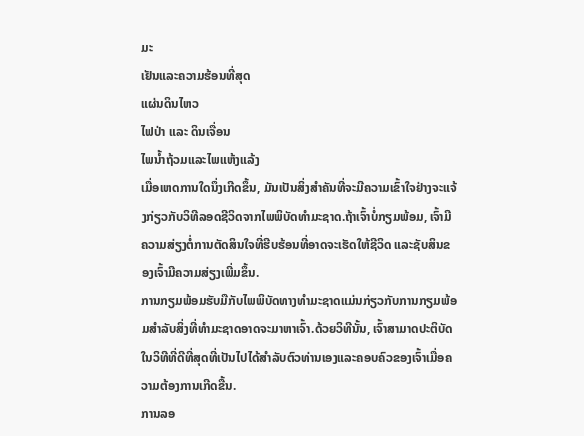ມະ
ເຢັນແລະຄວາມຮ້ອນທີ່ສຸດ
ແຜ່ນດິນໄຫວ
ໄຟປ່າ ແລະ ດິນເຈື່ອນ
ໄພນໍ້າຖ້ວມແລະໄພແຫ້ງແລ້ງ
ເມື່ອເຫດການໃດນຶ່ງເກີດຂຶ້ນ, ມັນເປັນສິ່ງສໍາຄັນທີ່ຈະມີຄວາມເຂົ້າໃຈຢ່າງຈະແຈ້ງກ່ຽວກັບວິທີລອດຊີວິດຈາກໄພພິບັດທໍາມະຊາດ.ຖ້າເຈົ້າບໍ່ກຽມພ້ອມ, ເຈົ້າມີຄວາມສ່ຽງຕໍ່ການຕັດສິນໃຈທີ່ຮີບຮ້ອນທີ່ອາດຈະເຮັດໃຫ້ຊີວິດ ແລະຊັບສິນຂອງເຈົ້າມີຄວາມສ່ຽງເພີ່ມຂຶ້ນ.
ການກຽມພ້ອມຮັບມືກັບໄພພິບັດທາງທໍາມະຊາດແມ່ນກ່ຽວກັບການກຽມພ້ອມສໍາລັບສິ່ງທີ່ທໍາມະຊາດອາດຈະມາຫາເຈົ້າ.ດ້ວຍວິທີນັ້ນ, ເຈົ້າສາມາດປະຕິບັດໃນວິທີທີ່ດີທີ່ສຸດທີ່ເປັນໄປໄດ້ສໍາລັບຕົວທ່ານເອງແລະຄອບຄົວຂອງເຈົ້າເມື່ອຄວາມຕ້ອງການເກີດຂື້ນ.
ການລອ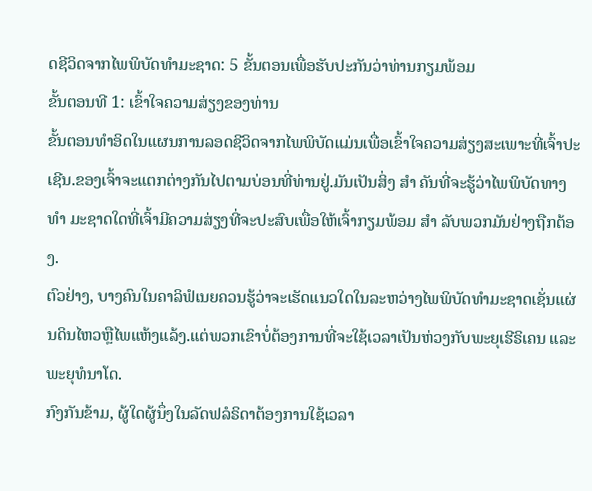ດຊີວິດຈາກໄພພິບັດທໍາມະຊາດ: 5 ຂັ້ນຕອນເພື່ອຮັບປະກັນວ່າທ່ານກຽມພ້ອມ
ຂັ້ນຕອນທີ 1: ເຂົ້າໃຈຄວາມສ່ຽງຂອງທ່ານ
ຂັ້ນຕອນທໍາອິດໃນແຜນການລອດຊີວິດຈາກໄພພິບັດແມ່ນເພື່ອເຂົ້າໃຈຄວາມສ່ຽງສະເພາະທີ່ເຈົ້າປະເຊີນ.ຂອງເຈົ້າຈະແຕກຕ່າງກັນໄປຕາມບ່ອນທີ່ທ່ານຢູ່.ມັນເປັນສິ່ງ ສຳ ຄັນທີ່ຈະຮູ້ວ່າໄພພິບັດທາງ ທຳ ມະຊາດໃດທີ່ເຈົ້າມີຄວາມສ່ຽງທີ່ຈະປະສົບເພື່ອໃຫ້ເຈົ້າກຽມພ້ອມ ສຳ ລັບພວກມັນຢ່າງຖືກຕ້ອງ.
ຕົວຢ່າງ, ບາງຄົນໃນຄາລິຟໍເນຍຄວນຮູ້ວ່າຈະເຮັດແນວໃດໃນລະຫວ່າງໄພພິບັດທໍາມະຊາດເຊັ່ນແຜ່ນດິນໄຫວຫຼືໄພແຫ້ງແລ້ງ.ແຕ່ພວກເຂົາບໍ່ຕ້ອງການທີ່ຈະໃຊ້ເວລາເປັນຫ່ວງກັບພະຍຸເຮີຣິເຄນ ແລະພະຍຸທໍນາໂດ.
ກົງກັນຂ້າມ, ຜູ້ໃດຜູ້ນຶ່ງໃນລັດຟລໍຣິດາຕ້ອງການໃຊ້ເວລາ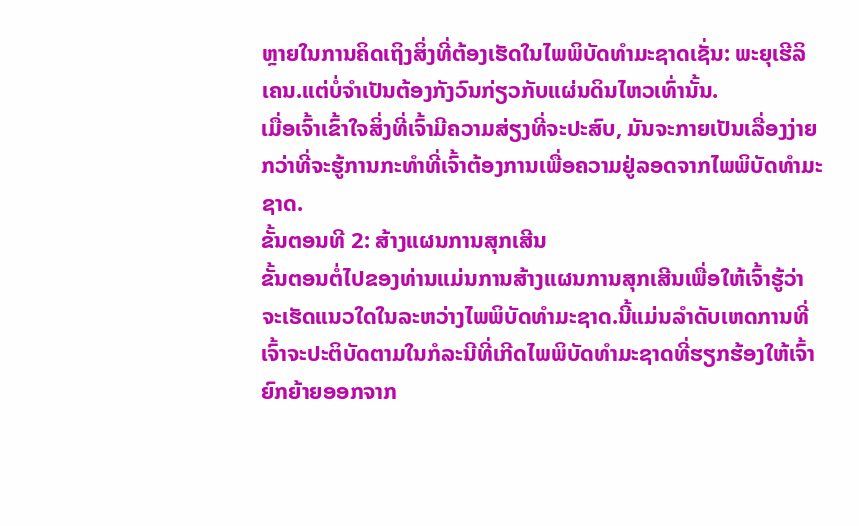ຫຼາຍໃນການຄິດເຖິງສິ່ງທີ່ຕ້ອງເຮັດໃນໄພພິບັດທໍາມະຊາດເຊັ່ນ: ພະຍຸເຮີລິເຄນ.ແຕ່ບໍ່ຈຳເປັນຕ້ອງກັງວົນກ່ຽວກັບແຜ່ນດິນໄຫວເທົ່ານັ້ນ.
ເມື່ອເຈົ້າເຂົ້າໃຈສິ່ງທີ່ເຈົ້າມີຄວາມສ່ຽງທີ່ຈະປະສົບ, ມັນຈະກາຍເປັນເລື່ອງງ່າຍກວ່າທີ່ຈະຮູ້ການກະທໍາທີ່ເຈົ້າຕ້ອງການເພື່ອຄວາມຢູ່ລອດຈາກໄພພິບັດທໍາມະຊາດ.
ຂັ້ນຕອນທີ 2: ສ້າງແຜນການສຸກເສີນ
ຂັ້ນຕອນຕໍ່ໄປຂອງທ່ານແມ່ນການສ້າງແຜນການສຸກເສີນເພື່ອໃຫ້ເຈົ້າຮູ້ວ່າຈະເຮັດແນວໃດໃນລະຫວ່າງໄພພິບັດທໍາມະຊາດ.ນີ້ແມ່ນລໍາດັບເຫດການທີ່ເຈົ້າຈະປະຕິບັດຕາມໃນກໍລະນີທີ່ເກີດໄພພິບັດທໍາມະຊາດທີ່ຮຽກຮ້ອງໃຫ້ເຈົ້າຍົກຍ້າຍອອກຈາກ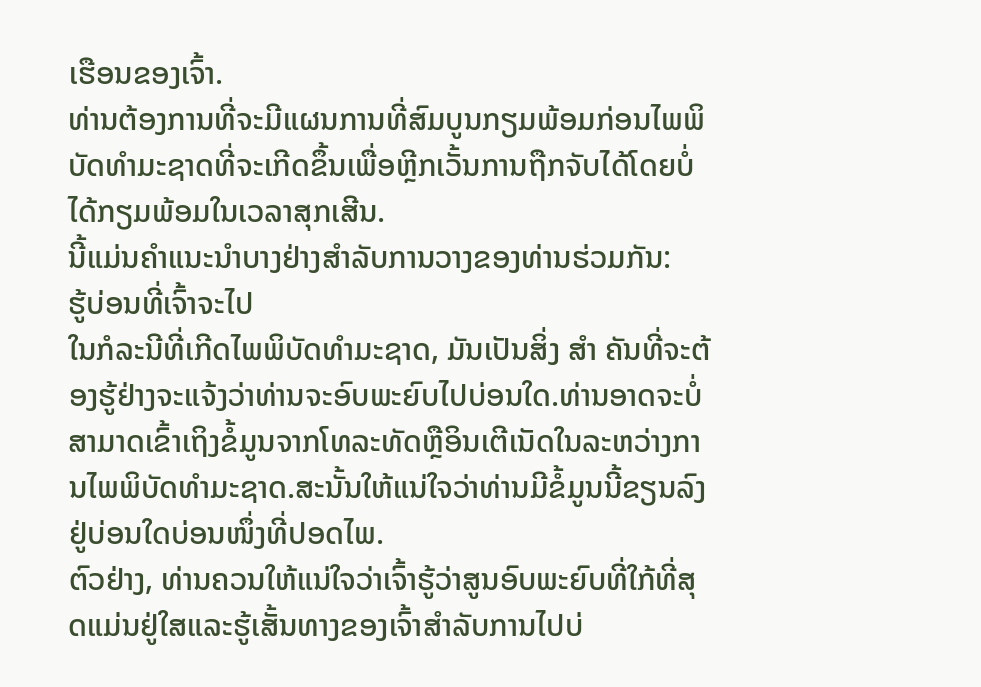ເຮືອນຂອງເຈົ້າ.
ທ່ານຕ້ອງການທີ່ຈະມີແຜນການທີ່ສົມບູນກຽມພ້ອມກ່ອນໄພພິບັດທໍາມະຊາດທີ່ຈະເກີດຂຶ້ນເພື່ອຫຼີກເວັ້ນການຖືກຈັບໄດ້ໂດຍບໍ່ໄດ້ກຽມພ້ອມໃນເວລາສຸກເສີນ.
ນີ້ແມ່ນຄໍາແນະນໍາບາງຢ່າງສໍາລັບການວາງຂອງທ່ານຮ່ວມກັນ:
ຮູ້ບ່ອນທີ່ເຈົ້າຈະໄປ
ໃນກໍລະນີທີ່ເກີດໄພພິບັດທໍາມະຊາດ, ມັນເປັນສິ່ງ ສຳ ຄັນທີ່ຈະຕ້ອງຮູ້ຢ່າງຈະແຈ້ງວ່າທ່ານຈະອົບພະຍົບໄປບ່ອນໃດ.ທ່ານອາດຈະບໍ່ສາມາດເຂົ້າເຖິງຂໍ້ມູນຈາກໂທລະທັດຫຼືອິນເຕີເນັດໃນລະຫວ່າງການໄພພິບັດທໍາມະຊາດ.ສະນັ້ນໃຫ້ແນ່ໃຈວ່າທ່ານມີຂໍ້ມູນນີ້ຂຽນລົງຢູ່ບ່ອນໃດບ່ອນໜຶ່ງທີ່ປອດໄພ.
ຕົວຢ່າງ, ທ່ານຄວນໃຫ້ແນ່ໃຈວ່າເຈົ້າຮູ້ວ່າສູນອົບພະຍົບທີ່ໃກ້ທີ່ສຸດແມ່ນຢູ່ໃສແລະຮູ້ເສັ້ນທາງຂອງເຈົ້າສໍາລັບການໄປບ່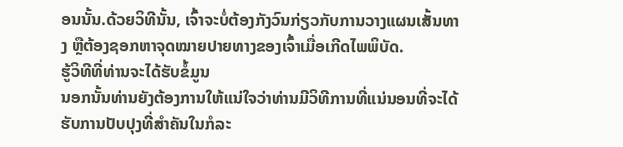ອນນັ້ນ.ດ້ວຍວິທີນັ້ນ, ເຈົ້າຈະບໍ່ຕ້ອງກັງວົນກ່ຽວກັບການວາງແຜນເສັ້ນທາງ ຫຼືຕ້ອງຊອກຫາຈຸດໝາຍປາຍທາງຂອງເຈົ້າເມື່ອເກີດໄພພິບັດ.
ຮູ້ວິທີທີ່ທ່ານຈະໄດ້ຮັບຂໍ້ມູນ
ນອກນັ້ນທ່ານຍັງຕ້ອງການໃຫ້ແນ່ໃຈວ່າທ່ານມີວິທີການທີ່ແນ່ນອນທີ່ຈະໄດ້ຮັບການປັບປຸງທີ່ສໍາຄັນໃນກໍລະ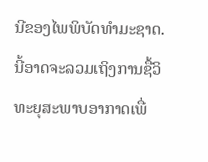ນີຂອງໄພພິບັດທໍາມະຊາດ.ນີ້ອາດຈະລວມເຖິງການຊື້ວິທະຍຸສະພາບອາກາດເພື່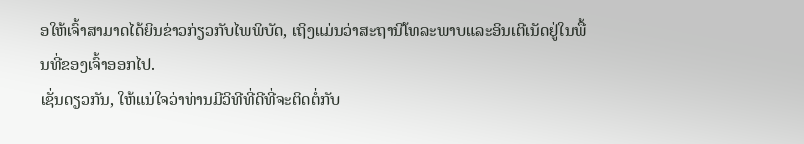ອໃຫ້ເຈົ້າສາມາດໄດ້ຍິນຂ່າວກ່ຽວກັບໄພພິບັດ, ເຖິງແມ່ນວ່າສະຖານີໂທລະພາບແລະອິນເຕີເນັດຢູ່ໃນພື້ນທີ່ຂອງເຈົ້າອອກໄປ.
ເຊັ່ນດຽວກັນ, ໃຫ້ແນ່ໃຈວ່າທ່ານມີວິທີທີ່ດີທີ່ຈະຕິດຕໍ່ກັບ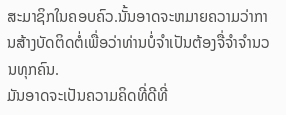ສະມາຊິກໃນຄອບຄົວ.ນັ້ນອາດຈະຫມາຍຄວາມວ່າການສ້າງບັດຕິດຕໍ່ເພື່ອວ່າທ່ານບໍ່ຈໍາເປັນຕ້ອງຈື່ຈໍາຈໍານວນທຸກຄົນ.
ມັນອາດຈະເປັນຄວາມຄິດທີ່ດີທີ່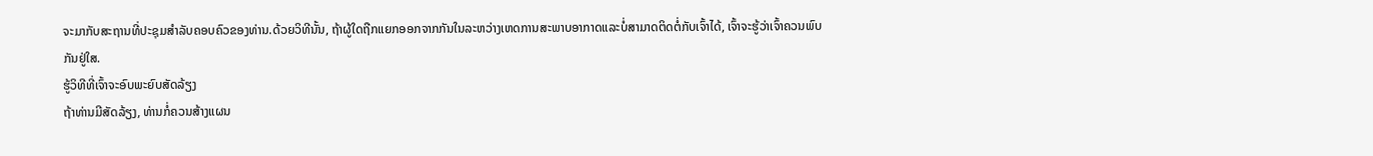ຈະມາກັບສະຖານທີ່ປະຊຸມສໍາລັບຄອບຄົວຂອງທ່ານ.ດ້ວຍວິທີນັ້ນ, ຖ້າຜູ້ໃດຖືກແຍກອອກຈາກກັນໃນລະຫວ່າງເຫດການສະພາບອາກາດແລະບໍ່ສາມາດຕິດຕໍ່ກັບເຈົ້າໄດ້, ເຈົ້າຈະຮູ້ວ່າເຈົ້າຄວນພົບກັນຢູ່ໃສ.
ຮູ້ວິທີທີ່ເຈົ້າຈະອົບພະຍົບສັດລ້ຽງ
ຖ້າທ່ານມີສັດລ້ຽງ, ທ່ານກໍ່ຄວນສ້າງແຜນ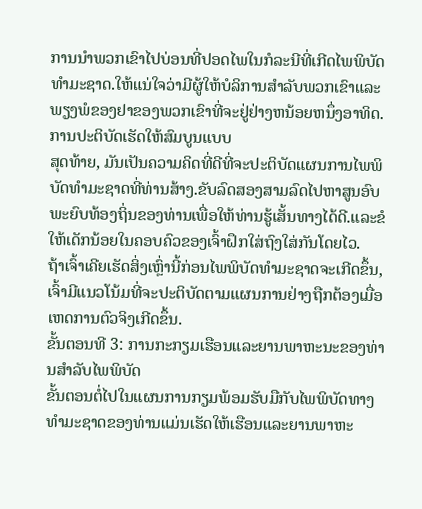ການນໍາພວກເຂົາໄປບ່ອນທີ່ປອດໄພໃນກໍລະນີທີ່ເກີດໄພພິບັດທໍາມະຊາດ.ໃຫ້ແນ່ໃຈວ່າມີຜູ້ໃຫ້ບໍລິການສໍາລັບພວກເຂົາແລະພຽງພໍຂອງຢາຂອງພວກເຂົາທີ່ຈະຢູ່ຢ່າງຫນ້ອຍຫນຶ່ງອາທິດ.
ການປະຕິບັດເຮັດໃຫ້ສົມບູນແບບ
ສຸດທ້າຍ, ມັນເປັນຄວາມຄິດທີ່ດີທີ່ຈະປະຕິບັດແຜນການໄພພິບັດທໍາມະຊາດທີ່ທ່ານສ້າງ.ຂັບລົດສອງສາມລົດໄປຫາສູນອົບພະຍົບທ້ອງຖິ່ນຂອງທ່ານເພື່ອໃຫ້ທ່ານຮູ້ເສັ້ນທາງໄດ້ດີ.ແລະຂໍໃຫ້ເດັກນ້ອຍໃນຄອບຄົວຂອງເຈົ້າຝຶກໃສ່ຖົງໃສ່ກັນໂດຍໄວ.
ຖ້າເຈົ້າເຄີຍເຮັດສິ່ງເຫຼົ່ານີ້ກ່ອນໄພພິບັດທຳມະຊາດຈະເກີດຂຶ້ນ, ເຈົ້າມີແນວໂນ້ມທີ່ຈະປະຕິບັດຕາມແຜນການຢ່າງຖືກຕ້ອງເມື່ອເຫດການຕົວຈິງເກີດຂຶ້ນ.
ຂັ້ນຕອນທີ 3: ການກະກຽມເຮືອນແລະຍານພາຫະນະຂອງທ່ານສໍາລັບໄພພິບັດ
ຂັ້ນຕອນຕໍ່ໄປໃນແຜນການກຽມພ້ອມຮັບມືກັບໄພພິບັດທາງທໍາມະຊາດຂອງທ່ານແມ່ນເຮັດໃຫ້ເຮືອນແລະຍານພາຫະ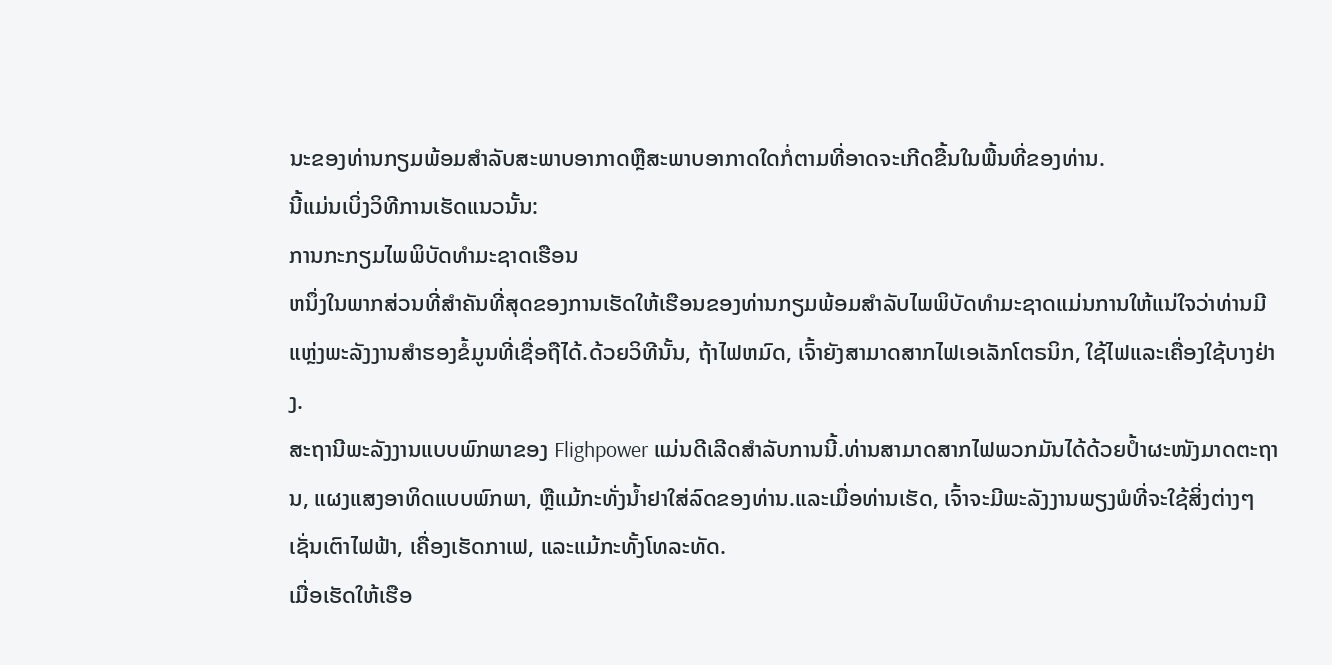ນະຂອງທ່ານກຽມພ້ອມສໍາລັບສະພາບອາກາດຫຼືສະພາບອາກາດໃດກໍ່ຕາມທີ່ອາດຈະເກີດຂື້ນໃນພື້ນທີ່ຂອງທ່ານ.
ນີ້ແມ່ນເບິ່ງວິທີການເຮັດແນວນັ້ນ:
ການກະກຽມໄພພິບັດທໍາມະຊາດເຮືອນ
ຫນຶ່ງໃນພາກສ່ວນທີ່ສໍາຄັນທີ່ສຸດຂອງການເຮັດໃຫ້ເຮືອນຂອງທ່ານກຽມພ້ອມສໍາລັບໄພພິບັດທໍາມະຊາດແມ່ນການໃຫ້ແນ່ໃຈວ່າທ່ານມີແຫຼ່ງພະລັງງານສໍາຮອງຂໍ້ມູນທີ່ເຊື່ອຖືໄດ້.ດ້ວຍວິທີນັ້ນ, ຖ້າໄຟຫມົດ, ເຈົ້າຍັງສາມາດສາກໄຟເອເລັກໂຕຣນິກ, ໃຊ້ໄຟແລະເຄື່ອງໃຊ້ບາງຢ່າງ.
ສະຖານີພະລັງງານແບບພົກພາຂອງ Flighpower ແມ່ນດີເລີດສໍາລັບການນີ້.ທ່ານສາມາດສາກໄຟພວກມັນໄດ້ດ້ວຍປ້ຳຜະໜັງມາດຕະຖານ, ແຜງແສງອາທິດແບບພົກພາ, ຫຼືແມ້ກະທັ່ງນ້ຳຢາໃສ່ລົດຂອງທ່ານ.ແລະເມື່ອທ່ານເຮັດ, ເຈົ້າຈະມີພະລັງງານພຽງພໍທີ່ຈະໃຊ້ສິ່ງຕ່າງໆເຊັ່ນເຕົາໄຟຟ້າ, ເຄື່ອງເຮັດກາເຟ, ແລະແມ້ກະທັ້ງໂທລະທັດ.
ເມື່ອເຮັດໃຫ້ເຮືອ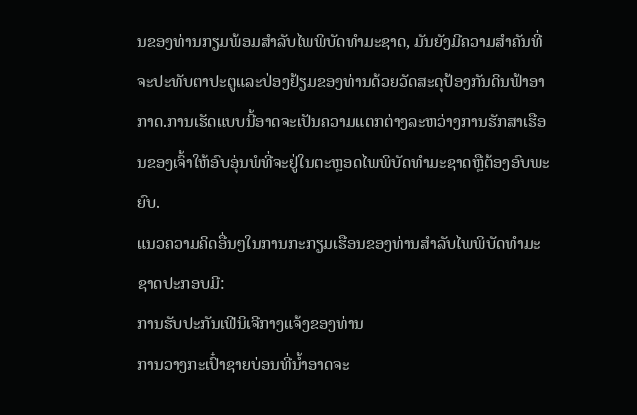ນຂອງທ່ານກຽມພ້ອມສໍາລັບໄພພິບັດທໍາມະຊາດ, ມັນຍັງມີຄວາມສໍາຄັນທີ່ຈະປະທັບຕາປະຕູແລະປ່ອງຢ້ຽມຂອງທ່ານດ້ວຍວັດສະດຸປ້ອງກັນດິນຟ້າອາກາດ.ການເຮັດແບບນີ້ອາດຈະເປັນຄວາມແຕກຕ່າງລະຫວ່າງການຮັກສາເຮືອນຂອງເຈົ້າໃຫ້ອົບອຸ່ນພໍທີ່ຈະຢູ່ໃນຕະຫຼອດໄພພິບັດທໍາມະຊາດຫຼືຕ້ອງອົບພະຍົບ.
ແນວຄວາມຄິດອື່ນໆໃນການກະກຽມເຮືອນຂອງທ່ານສໍາລັບໄພພິບັດທໍາມະຊາດປະກອບມີ:
ການຮັບປະກັນເຟີນິເຈີກາງແຈ້ງຂອງທ່ານ
ການວາງກະເປົ໋າຊາຍບ່ອນທີ່ນໍ້າອາດຈະ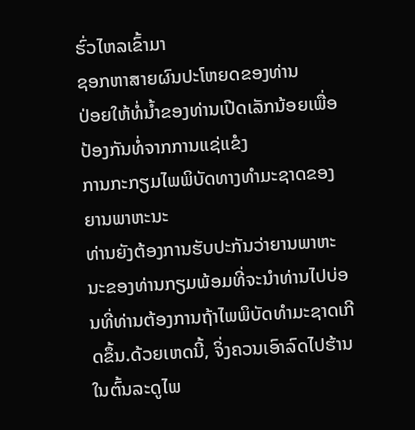ຮົ່ວໄຫລເຂົ້າມາ
ຊອກຫາສາຍຜົນປະໂຫຍດຂອງທ່ານ
ປ່ອຍໃຫ້ທໍ່ນ້ຳຂອງທ່ານເປີດເລັກນ້ອຍເພື່ອປ້ອງກັນທໍ່ຈາກການແຊ່ແຂໍງ
ການກະກຽມໄພພິບັດທາງທໍາມະຊາດຂອງຍານພາຫະນະ
ທ່ານຍັງຕ້ອງການຮັບປະກັນວ່າຍານພາຫະນະຂອງທ່ານກຽມພ້ອມທີ່ຈະນໍາທ່ານໄປບ່ອນທີ່ທ່ານຕ້ອງການຖ້າໄພພິບັດທໍາມະຊາດເກີດຂຶ້ນ.ດ້ວຍເຫດນີ້, ຈິ່ງຄວນເອົາລົດໄປຮ້ານໃນຕົ້ນລະດູໄພ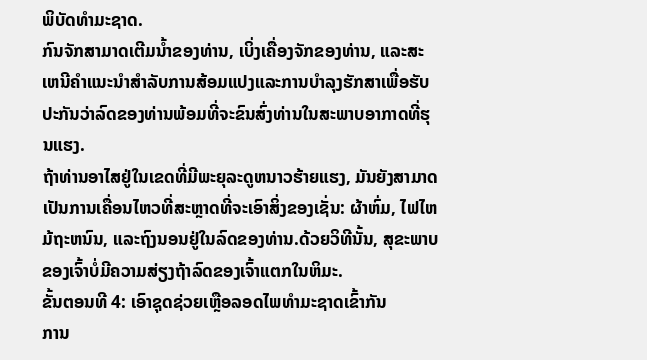ພິບັດທຳມະຊາດ.
ກົນຈັກສາມາດເຕີມນໍ້າຂອງທ່ານ, ເບິ່ງເຄື່ອງຈັກຂອງທ່ານ, ແລະສະເຫນີຄໍາແນະນໍາສໍາລັບການສ້ອມແປງແລະການບໍາລຸງຮັກສາເພື່ອຮັບປະກັນວ່າລົດຂອງທ່ານພ້ອມທີ່ຈະຂົນສົ່ງທ່ານໃນສະພາບອາກາດທີ່ຮຸນແຮງ.
ຖ້າທ່ານອາໄສຢູ່ໃນເຂດທີ່ມີພະຍຸລະດູຫນາວຮ້າຍແຮງ, ມັນຍັງສາມາດເປັນການເຄື່ອນໄຫວທີ່ສະຫຼາດທີ່ຈະເອົາສິ່ງຂອງເຊັ່ນ: ຜ້າຫົ່ມ, ໄຟໄຫມ້ຖະຫນົນ, ແລະຖົງນອນຢູ່ໃນລົດຂອງທ່ານ.ດ້ວຍວິທີນັ້ນ, ສຸຂະພາບຂອງເຈົ້າບໍ່ມີຄວາມສ່ຽງຖ້າລົດຂອງເຈົ້າແຕກໃນຫິມະ.
ຂັ້ນຕອນທີ 4: ເອົາຊຸດຊ່ວຍເຫຼືອລອດໄພທຳມະຊາດເຂົ້າກັນ
ການ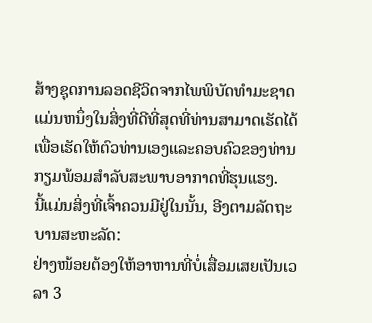ສ້າງຊຸດການລອດຊີວິດຈາກໄພພິບັດທໍາມະຊາດແມ່ນຫນຶ່ງໃນສິ່ງທີ່ດີທີ່ສຸດທີ່ທ່ານສາມາດເຮັດໄດ້ເພື່ອເຮັດໃຫ້ຕົວທ່ານເອງແລະຄອບຄົວຂອງທ່ານກຽມພ້ອມສໍາລັບສະພາບອາກາດທີ່ຮຸນແຮງ.
ນີ້ແມ່ນສິ່ງທີ່ເຈົ້າຄວນມີຢູ່ໃນນັ້ນ, ອີງຕາມລັດຖະບານສະຫະລັດ:
ຢ່າງໜ້ອຍຕ້ອງໃຫ້ອາຫານທີ່ບໍ່ເສື່ອມເສຍເປັນເວລາ 3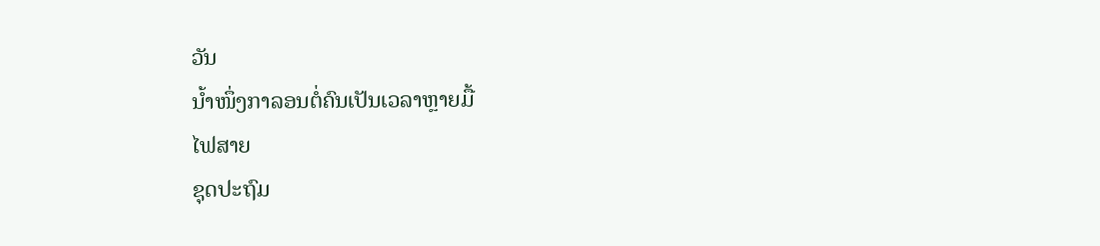ວັນ
ນໍ້າໜຶ່ງກາລອນຕໍ່ຄົນເປັນເວລາຫຼາຍມື້
ໄຟສາຍ
ຊຸດປະຖົມ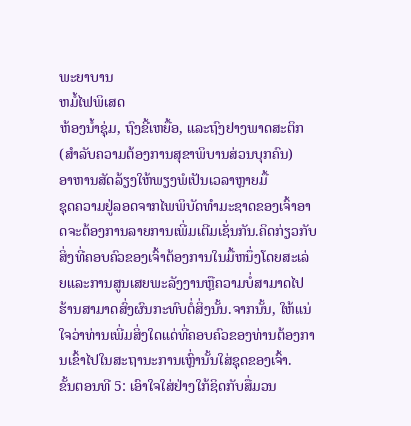ພະຍາບານ
ຫມໍ້ໄຟພິເສດ
ຫ້ອງນໍ້າຊຸ່ມ, ຖົງຂີ້ເຫຍື້ອ, ແລະຖົງຢາງພາດສະຕິກ (ສໍາລັບຄວາມຕ້ອງການສຸຂາພິບານສ່ວນບຸກຄົນ)
ອາຫານສັດລ້ຽງໃຫ້ພຽງພໍເປັນເວລາຫຼາຍມື້
ຊຸດຄວາມຢູ່ລອດຈາກໄພພິບັດທໍາມະຊາດຂອງເຈົ້າອາດຈະຕ້ອງການລາຍການເພີ່ມເຕີມເຊັ່ນກັນ.ຄິດກ່ຽວກັບສິ່ງທີ່ຄອບຄົວຂອງເຈົ້າຕ້ອງການໃນມື້ຫນຶ່ງໂດຍສະເລ່ຍແລະການສູນເສຍພະລັງງານຫຼືຄວາມບໍ່ສາມາດໄປຮ້ານສາມາດສົ່ງຜົນກະທົບຕໍ່ສິ່ງນັ້ນ.ຈາກນັ້ນ, ໃຫ້ແນ່ໃຈວ່າທ່ານເພີ່ມສິ່ງໃດແດ່ທີ່ຄອບຄົວຂອງທ່ານຕ້ອງການເຂົ້າໄປໃນສະຖານະການເຫຼົ່ານັ້ນໃສ່ຊຸດຂອງເຈົ້າ.
ຂັ້ນຕອນທີ 5: ເອົາໃຈໃສ່ຢ່າງໃກ້ຊິດກັບສື່ມວນ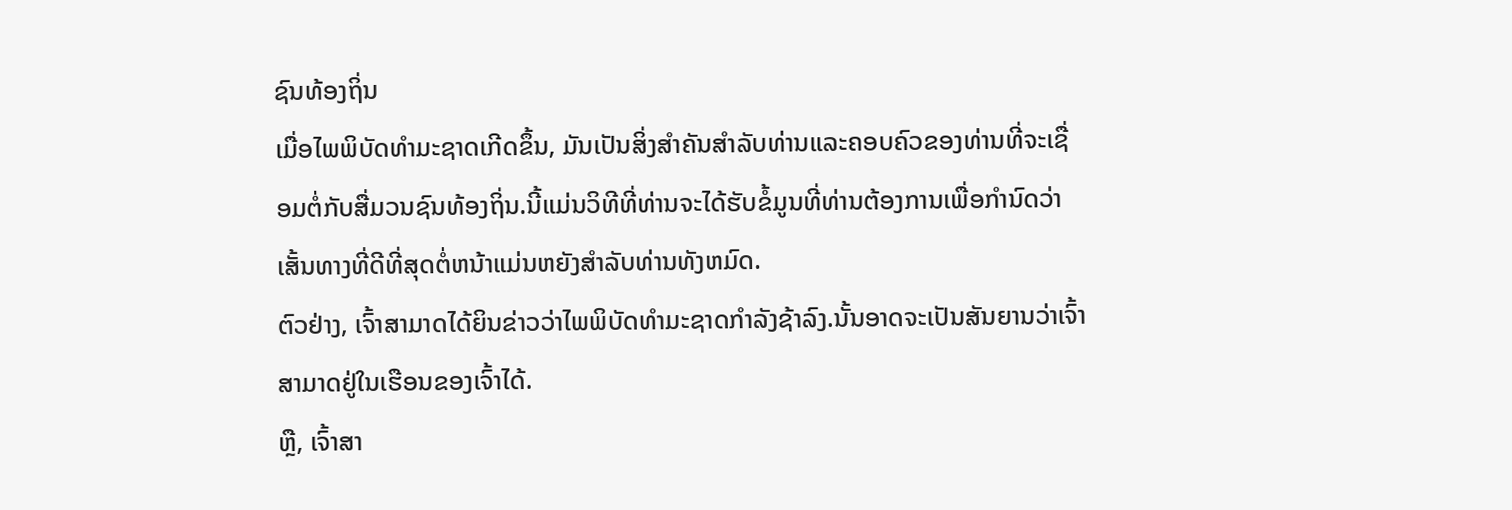ຊົນທ້ອງຖິ່ນ
ເມື່ອໄພພິບັດທໍາມະຊາດເກີດຂຶ້ນ, ມັນເປັນສິ່ງສໍາຄັນສໍາລັບທ່ານແລະຄອບຄົວຂອງທ່ານທີ່ຈະເຊື່ອມຕໍ່ກັບສື່ມວນຊົນທ້ອງຖິ່ນ.ນີ້ແມ່ນວິທີທີ່ທ່ານຈະໄດ້ຮັບຂໍ້ມູນທີ່ທ່ານຕ້ອງການເພື່ອກໍານົດວ່າເສັ້ນທາງທີ່ດີທີ່ສຸດຕໍ່ຫນ້າແມ່ນຫຍັງສໍາລັບທ່ານທັງຫມົດ.
ຕົວຢ່າງ, ເຈົ້າສາມາດໄດ້ຍິນຂ່າວວ່າໄພພິບັດທໍາມະຊາດກໍາລັງຊ້າລົງ.ນັ້ນອາດຈະເປັນສັນຍານວ່າເຈົ້າສາມາດຢູ່ໃນເຮືອນຂອງເຈົ້າໄດ້.
ຫຼື, ເຈົ້າສາ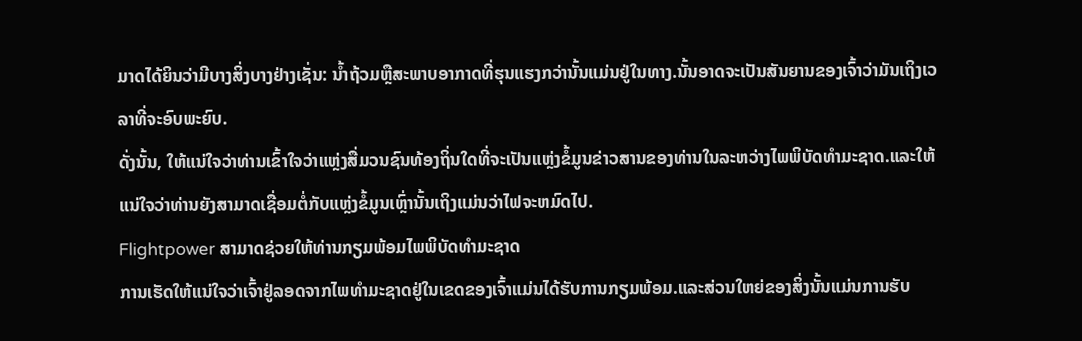ມາດໄດ້ຍິນວ່າມີບາງສິ່ງບາງຢ່າງເຊັ່ນ: ນ້ຳຖ້ວມຫຼືສະພາບອາກາດທີ່ຮຸນແຮງກວ່ານັ້ນແມ່ນຢູ່ໃນທາງ.ນັ້ນອາດຈະເປັນສັນຍານຂອງເຈົ້າວ່າມັນເຖິງເວລາທີ່ຈະອົບພະຍົບ.
ດັ່ງນັ້ນ, ໃຫ້ແນ່ໃຈວ່າທ່ານເຂົ້າໃຈວ່າແຫຼ່ງສື່ມວນຊົນທ້ອງຖິ່ນໃດທີ່ຈະເປັນແຫຼ່ງຂໍ້ມູນຂ່າວສານຂອງທ່ານໃນລະຫວ່າງໄພພິບັດທໍາມະຊາດ.ແລະໃຫ້ແນ່ໃຈວ່າທ່ານຍັງສາມາດເຊື່ອມຕໍ່ກັບແຫຼ່ງຂໍ້ມູນເຫຼົ່ານັ້ນເຖິງແມ່ນວ່າໄຟຈະຫມົດໄປ.
Flightpower ສາມາດຊ່ວຍໃຫ້ທ່ານກຽມພ້ອມໄພພິບັດທໍາມະຊາດ
ການເຮັດໃຫ້ແນ່ໃຈວ່າເຈົ້າຢູ່ລອດຈາກໄພທຳມະຊາດຢູ່ໃນເຂດຂອງເຈົ້າແມ່ນໄດ້ຮັບການກຽມພ້ອມ.ແລະສ່ວນໃຫຍ່ຂອງສິ່ງນັ້ນແມ່ນການຮັບ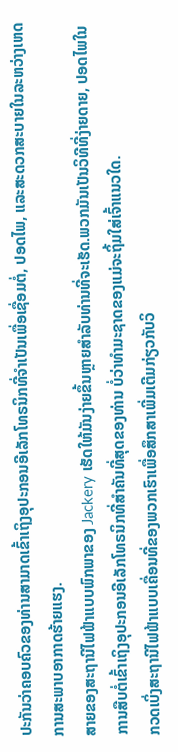ປະກັນວ່າຄອບຄົວຂອງທ່ານສາມາດເຂົ້າເຖິງອຸປະກອນອີເລັກໂທຣນິກທີ່ຈໍາເປັນເພື່ອເຊື່ອມຕໍ່, ປອດໄພ, ແລະສະດວກສະບາຍໃນລະຫວ່າງເຫດການສະພາບອາກາດຮ້າຍແຮງ.
ສາຍຂອງສະຖານີໄຟຟ້າແບບພົກພາຂອງ Jackery ເຮັດໃຫ້ມັນງ່າຍຂຶ້ນຫຼາຍສໍາລັບທ່ານທີ່ຈະເຮັດ.ພວກມັນເປັນວິທີທີ່ງ່າຍດາຍ, ປອດໄພໃນການສືບຕໍ່ເຂົ້າເຖິງອຸປະກອນອີເລັກໂທຣນິກທີ່ສຳຄັນທີ່ສຸດຂອງທ່ານ ບໍ່ວ່າທຳມະຊາດຂອງແມ່ຈະຖິ້ມໃສ່ເຈົ້າແນວໃດ.
ກວດເບິ່ງສະຖານີໄຟຟ້າແບບເຄື່ອນທີ່ຂອງພວກເຮົາເພື່ອສຶກສາເພີ່ມເຕີມກ່ຽວກັບວິ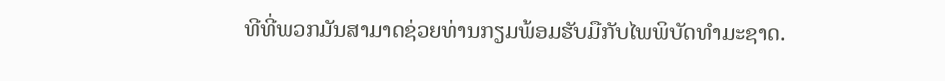ທີທີ່ພວກມັນສາມາດຊ່ວຍທ່ານກຽມພ້ອມຮັບມືກັບໄພພິບັດທໍາມະຊາດ.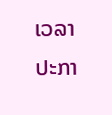ເວລາປະກາ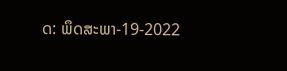ດ: ພຶດສະພາ-19-2022